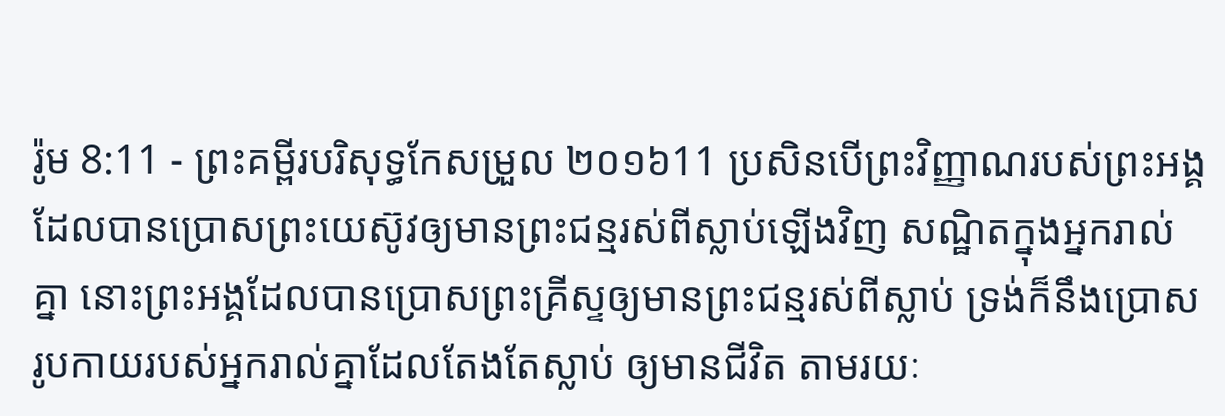រ៉ូម 8:11 - ព្រះគម្ពីរបរិសុទ្ធកែសម្រួល ២០១៦11 ប្រសិនបើព្រះវិញ្ញាណរបស់ព្រះអង្គ ដែលបានប្រោសព្រះយេស៊ូវឲ្យមានព្រះជន្មរស់ពីស្លាប់ឡើងវិញ សណ្ឋិតក្នុងអ្នករាល់គ្នា នោះព្រះអង្គដែលបានប្រោសព្រះគ្រីស្ទឲ្យមានព្រះជន្មរស់ពីស្លាប់ ទ្រង់ក៏នឹងប្រោសរូបកាយរបស់អ្នករាល់គ្នាដែលតែងតែស្លាប់ ឲ្យមានជីវិត តាមរយៈ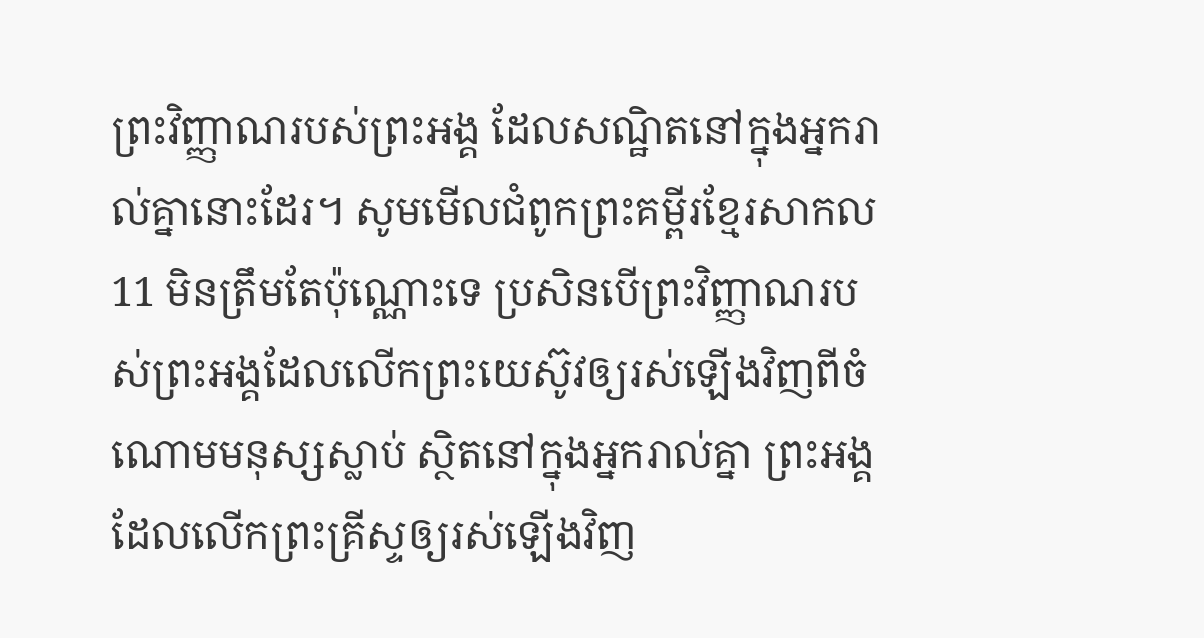ព្រះវិញ្ញាណរបស់ព្រះអង្គ ដែលសណ្ឋិតនៅក្នុងអ្នករាល់គ្នានោះដែរ។ សូមមើលជំពូកព្រះគម្ពីរខ្មែរសាកល11 មិនត្រឹមតែប៉ុណ្ណោះទេ ប្រសិនបើព្រះវិញ្ញាណរបស់ព្រះអង្គដែលលើកព្រះយេស៊ូវឲ្យរស់ឡើងវិញពីចំណោមមនុស្សស្លាប់ ស្ថិតនៅក្នុងអ្នករាល់គ្នា ព្រះអង្គដែលលើកព្រះគ្រីស្ទឲ្យរស់ឡើងវិញ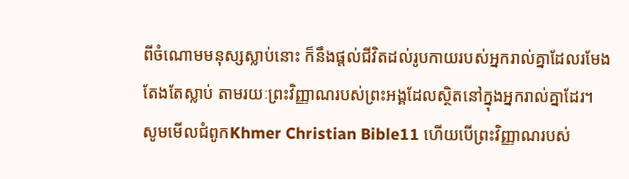ពីចំណោមមនុស្សស្លាប់នោះ ក៏នឹងផ្ដល់ជីវិតដល់រូបកាយរបស់អ្នករាល់គ្នាដែលរមែងតែងតែស្លាប់ តាមរយៈព្រះវិញ្ញាណរបស់ព្រះអង្គដែលស្ថិតនៅក្នុងអ្នករាល់គ្នាដែរ។ សូមមើលជំពូកKhmer Christian Bible11 ហើយបើព្រះវិញ្ញាណរបស់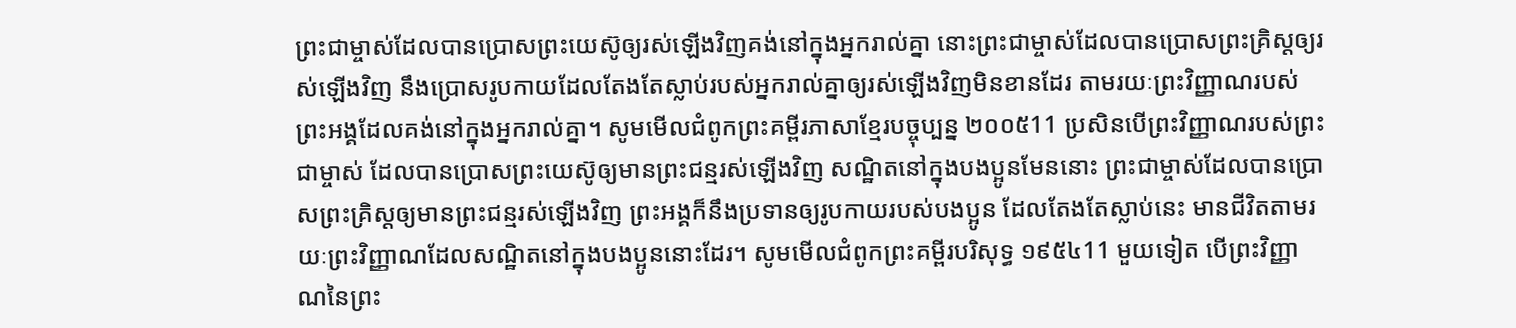ព្រះជាម្ចាស់ដែលបានប្រោសព្រះយេស៊ូឲ្យរស់ឡើងវិញគង់នៅក្នុងអ្នករាល់គ្នា នោះព្រះជាម្ចាស់ដែលបានប្រោសព្រះគ្រិស្ដឲ្យរស់ឡើងវិញ នឹងប្រោសរូបកាយដែលតែងតែស្លាប់របស់អ្នករាល់គ្នាឲ្យរស់ឡើងវិញមិនខានដែរ តាមរយៈព្រះវិញ្ញាណរបស់ព្រះអង្គដែលគង់នៅក្នុងអ្នករាល់គ្នា។ សូមមើលជំពូកព្រះគម្ពីរភាសាខ្មែរបច្ចុប្បន្ន ២០០៥11 ប្រសិនបើព្រះវិញ្ញាណរបស់ព្រះជាម្ចាស់ ដែលបានប្រោសព្រះយេស៊ូឲ្យមានព្រះជន្មរស់ឡើងវិញ សណ្ឋិតនៅក្នុងបងប្អូនមែននោះ ព្រះជាម្ចាស់ដែលបានប្រោសព្រះគ្រិស្តឲ្យមានព្រះជន្មរស់ឡើងវិញ ព្រះអង្គក៏នឹងប្រទានឲ្យរូបកាយរបស់បងប្អូន ដែលតែងតែស្លាប់នេះ មានជីវិតតាមរយៈព្រះវិញ្ញាណដែលសណ្ឋិតនៅក្នុងបងប្អូននោះដែរ។ សូមមើលជំពូកព្រះគម្ពីរបរិសុទ្ធ ១៩៥៤11 មួយទៀត បើព្រះវិញ្ញាណនៃព្រះ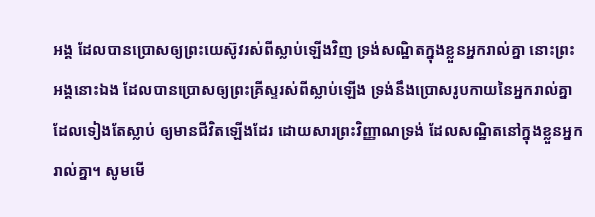អង្គ ដែលបានប្រោសឲ្យព្រះយេស៊ូវរស់ពីស្លាប់ឡើងវិញ ទ្រង់សណ្ឋិតក្នុងខ្លួនអ្នករាល់គ្នា នោះព្រះអង្គនោះឯង ដែលបានប្រោសឲ្យព្រះគ្រីស្ទរស់ពីស្លាប់ឡើង ទ្រង់នឹងប្រោសរូបកាយនៃអ្នករាល់គ្នាដែលទៀងតែស្លាប់ ឲ្យមានជីវិតឡើងដែរ ដោយសារព្រះវិញ្ញាណទ្រង់ ដែលសណ្ឋិតនៅក្នុងខ្លួនអ្នករាល់គ្នា។ សូមមើ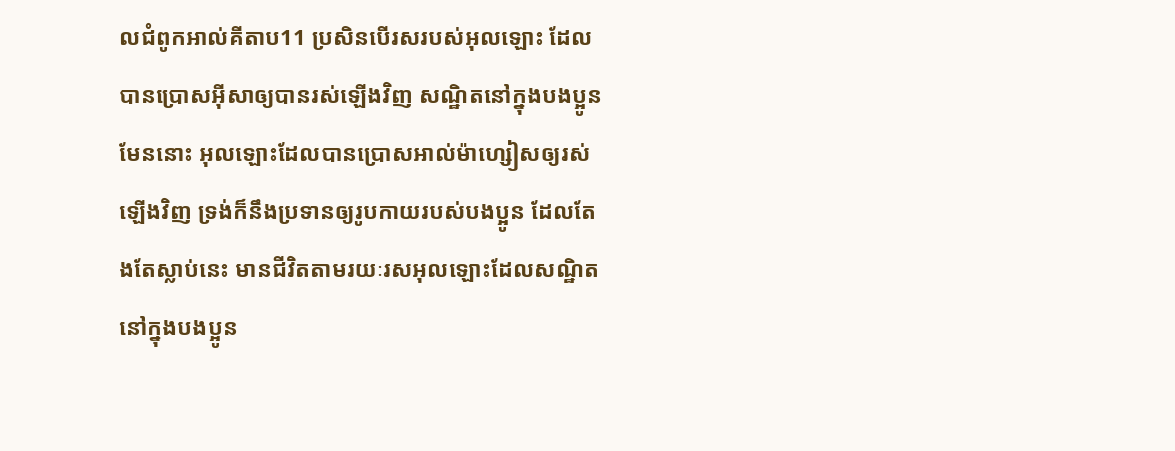លជំពូកអាល់គីតាប11 ប្រសិនបើរសរបស់អុលឡោះ ដែលបានប្រោសអ៊ីសាឲ្យបានរស់ឡើងវិញ សណ្ឋិតនៅក្នុងបងប្អូនមែននោះ អុលឡោះដែលបានប្រោសអាល់ម៉ាហ្សៀសឲ្យរស់ឡើងវិញ ទ្រង់ក៏នឹងប្រទានឲ្យរូបកាយរបស់បងប្អូន ដែលតែងតែស្លាប់នេះ មានជីវិតតាមរយៈរសអុលឡោះដែលសណ្ឋិតនៅក្នុងបងប្អូន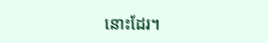នោះដែរ។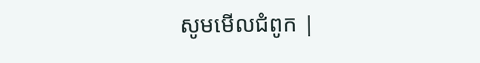សូមមើលជំពូក |